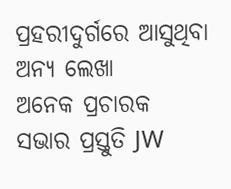ପ୍ରହରୀଦୁର୍ଗରେ ଆସୁଥିବା ଅନ୍ୟ ଲେଖା
ଅନେକ ପ୍ରଚାରକ ସଭାର ପ୍ରସ୍ତୁତି JW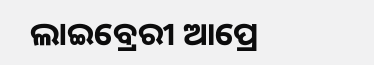ଲାଇବ୍ରେରୀ ଆପ୍ରେ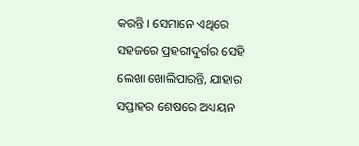କରନ୍ତି । ସେମାନେ ଏଥିରେ ସହଜରେ ପ୍ରହରୀଦୁର୍ଗର ସେହି ଲେଖା ଖୋଲିପାରନ୍ତି, ଯାହାର ସପ୍ତାହର ଶେଷରେ ଅଧ୍ୟୟନ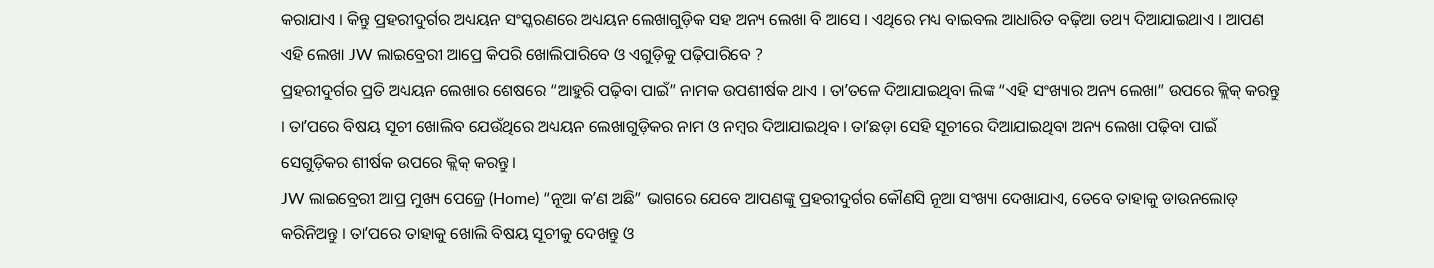କରାଯାଏ । କିନ୍ତୁ ପ୍ରହରୀଦୁର୍ଗର ଅଧ୍ୟୟନ ସଂସ୍କରଣରେ ଅଧ୍ୟୟନ ଲେଖାଗୁଡ଼ିକ ସହ ଅନ୍ୟ ଲେଖା ବି ଆସେ । ଏଥିରେ ମଧ୍ୟ ବାଇବଲ ଆଧାରିତ ବଢ଼ିଆ ତଥ୍ୟ ଦିଆଯାଇଥାଏ । ଆପଣ ଏହି ଲେଖା JW ଲାଇବ୍ରେରୀ ଆପ୍ରେ କିପରି ଖୋଲିପାରିବେ ଓ ଏଗୁଡ଼ିକୁ ପଢ଼ିପାରିବେ ?
ପ୍ରହରୀଦୁର୍ଗର ପ୍ରତି ଅଧ୍ୟୟନ ଲେଖାର ଶେଷରେ “ଆହୁରି ପଢ଼ିବା ପାଇଁ” ନାମକ ଉପଶୀର୍ଷକ ଥାଏ । ତାʼତଳେ ଦିଆଯାଇଥିବା ଲିଙ୍କ “ଏହି ସଂଖ୍ୟାର ଅନ୍ୟ ଲେଖା” ଉପରେ କ୍ଲିକ୍ କରନ୍ତୁ । ତାʼପରେ ବିଷୟ ସୂଚୀ ଖୋଲିବ ଯେଉଁଥିରେ ଅଧ୍ୟୟନ ଲେଖାଗୁଡ଼ିକର ନାମ ଓ ନମ୍ବର ଦିଆଯାଇଥିବ । ତାʼଛଡ଼ା ସେହି ସୂଚୀରେ ଦିଆଯାଇଥିବା ଅନ୍ୟ ଲେଖା ପଢ଼ିବା ପାଇଁ ସେଗୁଡ଼ିକର ଶୀର୍ଷକ ଉପରେ କ୍ଲିକ୍ କରନ୍ତୁ ।
JW ଲାଇବ୍ରେରୀ ଆପ୍ର ମୁଖ୍ୟ ପେଜ୍ରେ (Home) “ନୂଆ କʼଣ ଅଛି” ଭାଗରେ ଯେବେ ଆପଣଙ୍କୁ ପ୍ରହରୀଦୁର୍ଗର କୌଣସି ନୂଆ ସଂଖ୍ୟା ଦେଖାଯାଏ, ତେବେ ତାହାକୁ ଡାଉନଲୋଡ୍ କରିନିଅନ୍ତୁ । ତାʼପରେ ତାହାକୁ ଖୋଲି ବିଷୟ ସୂଚୀକୁ ଦେଖନ୍ତୁ ଓ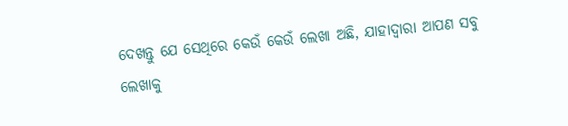ଦେଖନ୍ତୁ ଯେ ସେଥିରେ କେଉଁ କେଉଁ ଲେଖା ଅଛି, ଯାହାଦ୍ୱାରା ଆପଣ ସବୁ ଲେଖାକୁ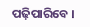ପଢ଼ିପାରିବେ ।